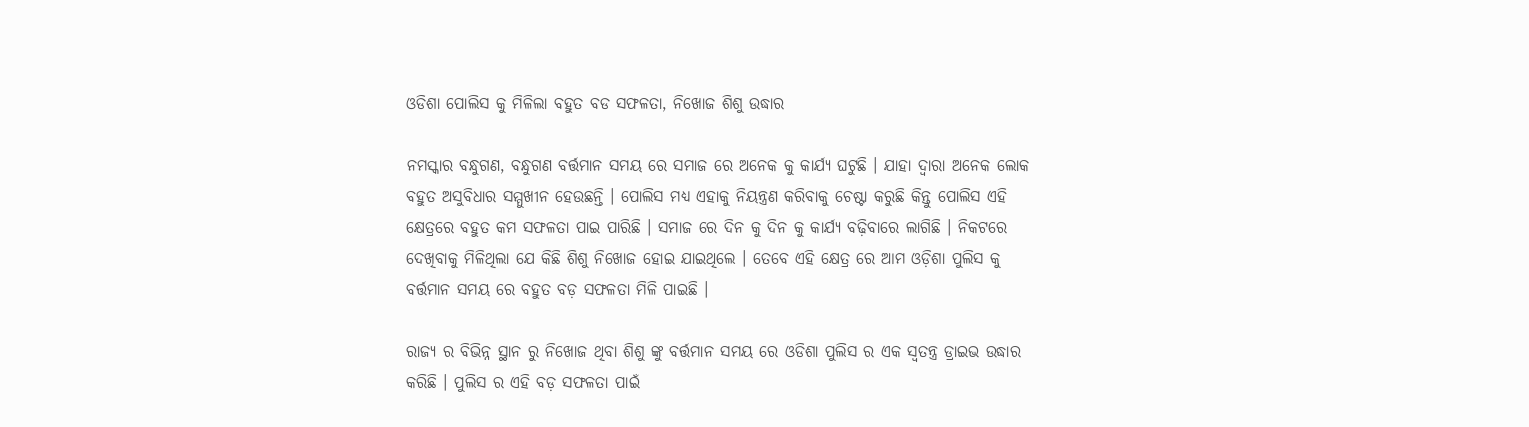ଓଡିଶା ପୋଲିସ କୁ ମିଳିଲା ବହୁତ ବଡ ସଫଳତା, ନିଖୋଜ ଶିଶୁ ଉଦ୍ଧାର

ନମସ୍କାର ବନ୍ଧୁଗଣ, ବନ୍ଧୁଗଣ ବର୍ତ୍ତମାନ ସମୟ ରେ ସମାଜ ରେ ଅନେକ କୁ କାର୍ଯ୍ୟ ଘଟୁଛି । ଯାହା ଦ୍ୱାରା ଅନେକ ଲୋକ ବହୁତ ଅସୁବିଧାର ସମ୍ମୁଖୀନ ହେଉଛନ୍ତି । ପୋଲିସ ମଧ୍ୟ ଏହାକୁ ନିୟନ୍ତ୍ରଣ କରିବାକୁ ଚେଷ୍ଟା କରୁଛି କିନ୍ତୁ ପୋଲିସ ଏହି କ୍ଷେତ୍ରରେ ବହୁତ କମ ସଫଳତା ପାଇ ପାରିଛି । ସମାଜ ରେ ଦିନ କୁ ଦିନ କୁ କାର୍ଯ୍ୟ ବଢ଼ିବାରେ ଲାଗିଛି । ନିକଟରେ ଦେଖିବାକୁ ମିଳିଥିଲା ଯେ କିଛି ଶିଶୁ ନିଖୋଜ ହୋଇ ଯାଇଥିଲେ । ତେବେ ଏହି କ୍ଷେତ୍ର ରେ ଆମ ଓଡ଼ିଶା ପୁଲିସ କୁ ବର୍ତ୍ତମାନ ସମୟ ରେ ବହୁତ ବଡ଼ ସଫଳତା ମିଳି ପାଇଛି ।

ରାଜ୍ୟ ର ବିଭିନ୍ନ ସ୍ଥାନ ରୁ ନିଖୋଜ ଥିବା ଶିଶୁ ଙ୍କୁ ବର୍ତ୍ତମାନ ସମୟ ରେ ଓଡିଶା ପୁଲିସ ର ଏକ ସ୍ୱତନ୍ତ୍ର ଡ୍ରାଇଭ ଉଦ୍ଧାର କରିଛି । ପୁଲିସ ର ଏହି ବଡ଼ ସଫଳତା ପାଇଁ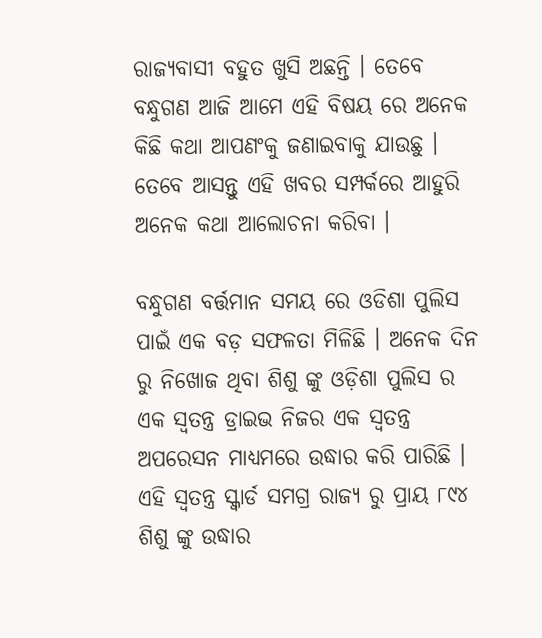ରାଜ୍ୟବାସୀ ବହୁତ ଖୁସି ଅଛନ୍ତି । ତେବେ ବନ୍ଧୁଗଣ ଆଜି ଆମେ ଏହି ବିଷୟ ରେ ଅନେକ କିଛି କଥା ଆପଣଂକୁ ଜଣାଇବାକୁ ଯାଉଛୁ । ତେବେ ଆସନ୍ତୁ ଏହି ଖବର ସମ୍ପର୍କରେ ଆହୁରି ଅନେକ କଥା ଆଲୋଚନା କରିବା ।

ବନ୍ଧୁଗଣ ବର୍ତ୍ତମାନ ସମୟ ରେ ଓଡିଶା ପୁଲିସ ପାଇଁ ଏକ ବଡ଼ ସଫଳତା ମିଳିଛି । ଅନେକ ଦିନ ରୁ ନିଖୋଜ ଥିବା ଶିଶୁ ଙ୍କୁ ଓଡ଼ିଶା ପୁଲିସ ର ଏକ ସ୍ୱତନ୍ତ୍ର ଡ୍ରାଇଭ ନିଜର ଏକ ସ୍ୱତନ୍ତ୍ର ଅପରେସନ ମାଧ୍ୟମରେ ଉଦ୍ଧାର କରି ପାରିଛି । ଏହି ସ୍ୱତନ୍ତ୍ର ସ୍କ୍ବାର୍ଡ ସମଗ୍ର ରାଜ୍ୟ ରୁ ପ୍ରାୟ ୮୯୪ ଶିଶୁ ଙ୍କୁ ଉଦ୍ଧାର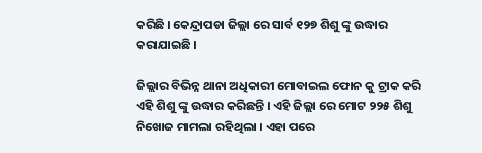କରିଛି । କେନ୍ଦ୍ରାପଡା ଜିଲ୍ଲା ରେ ସାର୍ବ ୧୨୭ ଶିଶୁ ଙ୍କୁ ଉଦ୍ଧାର କରାଯାଇଛି ।

ଜିଲ୍ଲାର ବିଭିନ୍ନ ଥାନା ଅଧିକାରୀ ମୋବାଇଲ ଫୋନ କୁ ଟ୍ରାକ କରି ଏହି ଶିଶୁ ଙ୍କୁ ଉଦ୍ଧାର କରିଛନ୍ତି । ଏହି ଜିଲ୍ଲା ରେ ମୋଟ ୨୨୫ ଶିଶୁ ନିଖୋଜ ମାମଲା ରହିଥିଲା । ଏହା ପରେ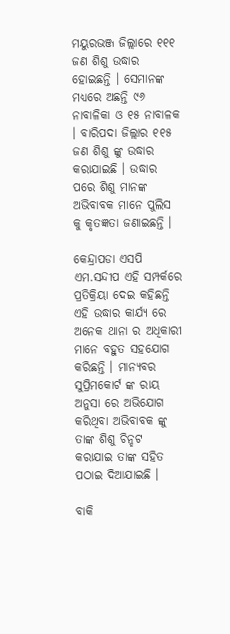ମୟୁରଭଞ୍ଜ ଜିଲ୍ଲାରେ ୧୧୧ ଜଣ ଶିଶୁ ଉଦ୍ଧାର ହୋଇଛନ୍ତି । ସେମାନଙ୍କ ମଧ୍ୟରେ ଅଛନ୍ତି ୯୬ ନାବାଳିକା ଓ ୧୫ ନାବାଳକ । ବାରିପଦା ଜିଲ୍ଲାର ୧୧୫ ଜଣ ଶିଶୁ ଙ୍କୁ ଉଦ୍ଧାର କରାଯାଇଛି । ଉଦ୍ଧାର ପରେ ଶିଶୁ ମାନଙ୍କ ଅଭିବାବକ ମାନେ ପୁଲିସ କୁ କୃତଜ୍ଞତା ଜଣାଇଛନ୍ତି ।

କେନ୍ଦ୍ରାପଡା ଏସପି ଏମ.ସନ୍ଦୀପ ଏହି ସମ୍ପର୍କରେ ପ୍ରତିକ୍ରିୟା ଦେଇ କହିଛନ୍ତି ଏହି ଉଦ୍ଧାର କାର୍ଯ୍ୟ ରେ ଅନେକ ଥାନା ର ଅଧିକାରୀ ମାନେ ବହୁତ ସହଯୋଗ କରିଛନ୍ତି । ମାନ୍ୟବର ସୁପ୍ରିମକୋର୍ଟ ଙ୍କ ରାୟ ଅନୁସା ରେ ଅଭିଯୋଗ କରିଥିବା ଅଭିବାବକ ଙ୍କୁ ତାଙ୍କ ଶିଶୁ ଚିନ୍ହଟ କରାଯାଇ ତାଙ୍କ ସହିତ ପଠାଇ ଦିଆଯାଇଛି ।

ବାକି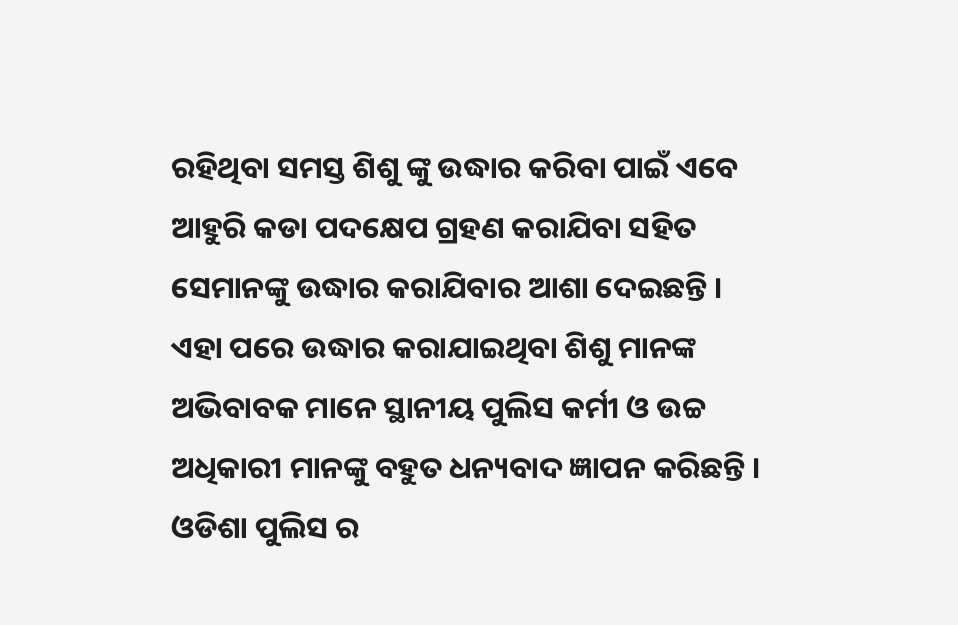ରହିଥିବା ସମସ୍ତ ଶିଶୁ ଙ୍କୁ ଉଦ୍ଧାର କରିବା ପାଇଁ ଏବେ ଆହୁରି କଡା ପଦକ୍ଷେପ ଗ୍ରହଣ କରାଯିବା ସହିତ ସେମାନଙ୍କୁ ଉଦ୍ଧାର କରାଯିବାର ଆଶା ଦେଇଛନ୍ତି । ଏହା ପରେ ଉଦ୍ଧାର କରାଯାଇଥିବା ଶିଶୁ ମାନଙ୍କ ଅଭିବାବକ ମାନେ ସ୍ଥାନୀୟ ପୁଲିସ କର୍ମୀ ଓ ଉଚ୍ଚ ଅଧିକାରୀ ମାନଙ୍କୁ ବହୁତ ଧନ୍ୟବାଦ ଜ୍ଞାପନ କରିଛନ୍ତି । ଓଡିଶା ପୁଲିସ ର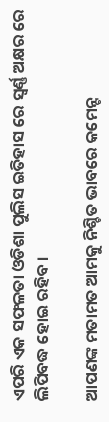ଏପରି ଏକ ସଫଳତା ଓଡିଶା ପୁଲିସ ଇତିହାସ ରେ ସ୍ୱର୍ଣ୍ଣ ଅକ୍ଷର ରେ ଲିପିବଦ୍ଧ ହୋଇ ରହିବ ।

ଆପଣଙ୍କ ମତାମତ ଆମକୁ ନିଶ୍ଚିତ ଭାବରେ କମେନ୍ଟ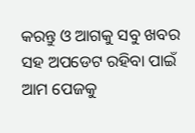କରନ୍ତୁ ଓ ଆଗକୁ ସବୁ ଖବର ସହ ଅପଡେଟ ରହିବା ପାଇଁ ଆମ ପେଜକୁ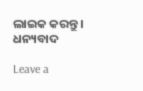ଲାଇକ କରନ୍ତୁ । ଧନ୍ୟବାଦ

Leave a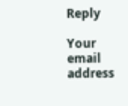Reply

Your email address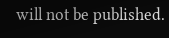will not be published.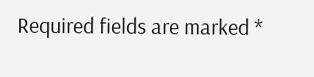Required fields are marked *